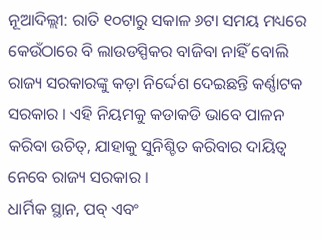ନୂଆଦିଲ୍ଲୀ: ରାତି ୧୦ଟାରୁ ସକାଳ ୬ଟା ସମୟ ମଧ୍ୟରେ କେଉଁଠାରେ ବି ଲାଉଡସ୍ପିକର ବାଜିବା ନାହିଁ ବୋଲି ରାଜ୍ୟ ସରକାରଙ୍କୁ କଡ଼ା ନିର୍ଦ୍ଦେଶ ଦେଇଛନ୍ତି କର୍ଣ୍ଣାଟକ ସରକାର । ଏହି ନିୟମକୁ କଡାକଡି ଭାବେ ପାଳନ କରିବା ଉଚିତ୍, ଯାହାକୁ ସୁନିଶ୍ଚିତ କରିବାର ଦାୟିତ୍ୱ ନେବେ ରାଜ୍ୟ ସରକାର ।
ଧାର୍ମିକ ସ୍ଥାନ, ପବ୍ ଏବଂ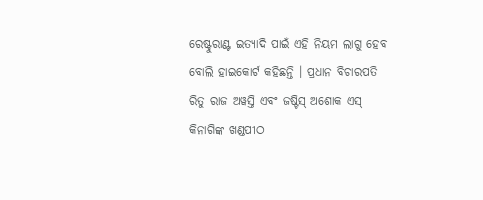ରେଷ୍ଟୁରାଣ୍ଟ ଇତ୍ୟାଦି ପାଇଁ ଏହି ନିୟମ ଲାଗୁ ହେବ ବୋଲି ହାଇକୋର୍ଟ କହିଛନ୍ତି । ପ୍ରଧାନ ବିଚାରପତି ରିତୁ ରାଜ ଅୱସ୍ତି ଏବଂ ଜଷ୍ଟିସ୍ ଅଶୋକ ଏସ୍ କିନାଗିଙ୍କ ଖଣ୍ଡପୀଠ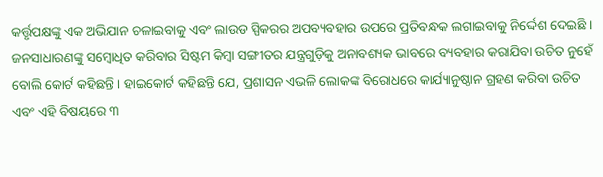କର୍ତ୍ତୃପକ୍ଷଙ୍କୁ ଏକ ଅଭିଯାନ ଚଳାଇବାକୁ ଏବଂ ଲାଉଡ ସ୍ପିକରର ଅପବ୍ୟବହାର ଉପରେ ପ୍ରତିବନ୍ଧକ ଲଗାଇବାକୁ ନିର୍ଦ୍ଦେଶ ଦେଇଛି ।
ଜନସାଧାରଣଙ୍କୁ ସମ୍ବୋଧିତ କରିବାର ସିଷ୍ଟମ କିମ୍ବା ସଙ୍ଗୀତର ଯନ୍ତ୍ରଗୁଡ଼ିକୁ ଅନାବଶ୍ୟକ ଭାବରେ ବ୍ୟବହାର କରାଯିବା ଉଚିତ ନୁହେଁ ବୋଲି କୋର୍ଟ କହିଛନ୍ତି । ହାଇକୋର୍ଟ କହିଛନ୍ତି ଯେ, ପ୍ରଶାସନ ଏଭଳି ଲୋକଙ୍କ ବିରୋଧରେ କାର୍ଯ୍ୟାନୁଷ୍ଠାନ ଗ୍ରହଣ କରିବା ଉଚିତ ଏବଂ ଏହି ବିଷୟରେ ୩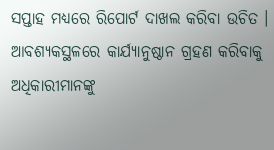ସପ୍ତାହ ମଧ୍ୟରେ ରିପୋର୍ଟ ଦାଖଲ କରିବା ଉଚିତ । ଆବଶ୍ୟକସ୍ଥଳରେ କାର୍ଯ୍ୟାନୁଷ୍ଠାନ ଗ୍ରହଣ କରିବାକୁ ଅଧିକାରୀମାନଙ୍କୁ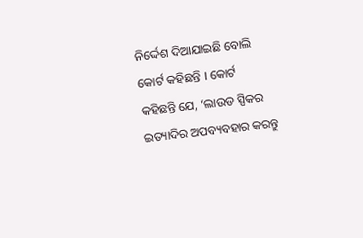ନିର୍ଦ୍ଦେଶ ଦିଆଯାଇଛି ବୋଲି କୋର୍ଟ କହିଛନ୍ତି । କୋର୍ଟ କହିଛନ୍ତି ଯେ, ‘ଲାଉଡ ସ୍ପିକର ଇତ୍ୟାଦିର ଅପବ୍ୟବହାର କରନ୍ତୁ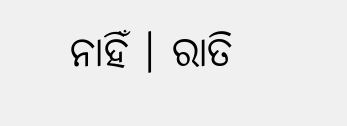ନାହିଁ । ରାତି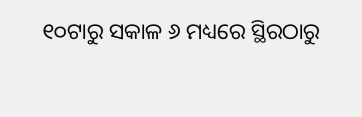୧୦ଟାରୁ ସକାଳ ୬ ମଧ୍ୟରେ ସ୍ଥିରଠାରୁ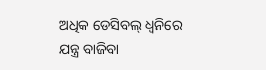ଅଧିକ ଡେସିବଲ୍ ଧ୍ୱନିରେ ଯନ୍ତ୍ର ବାଜିବା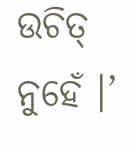ଉଚିତ୍ ନୁହେଁ ।’